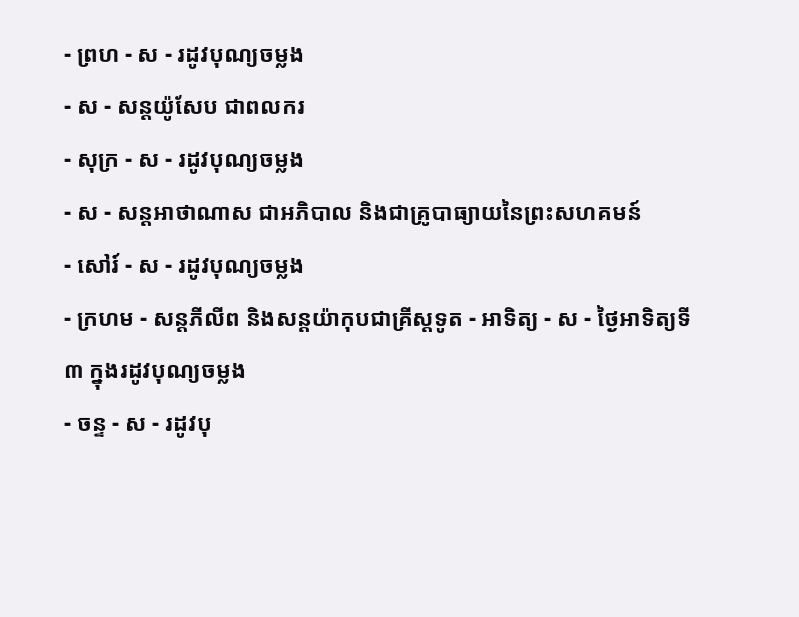- ព្រហ - ស - រដូវបុណ្យចម្លង
- ស - សន្ដយ៉ូសែប ជាពលករ
- សុក្រ - ស - រដូវបុណ្យចម្លង
- ស - សន្ដអាថាណាស ជាអភិបាល និងជាគ្រូបាធ្យាយនៃព្រះសហគមន៍
- សៅរ៍ - ស - រដូវបុណ្យចម្លង
- ក្រហម - សន្ដភីលីព និងសន្ដយ៉ាកុបជាគ្រីស្ដទូត - អាទិត្យ - ស - ថ្ងៃអាទិត្យទី៣ ក្នុងរដូវបុណ្យចម្លង
- ចន្ទ - ស - រដូវបុ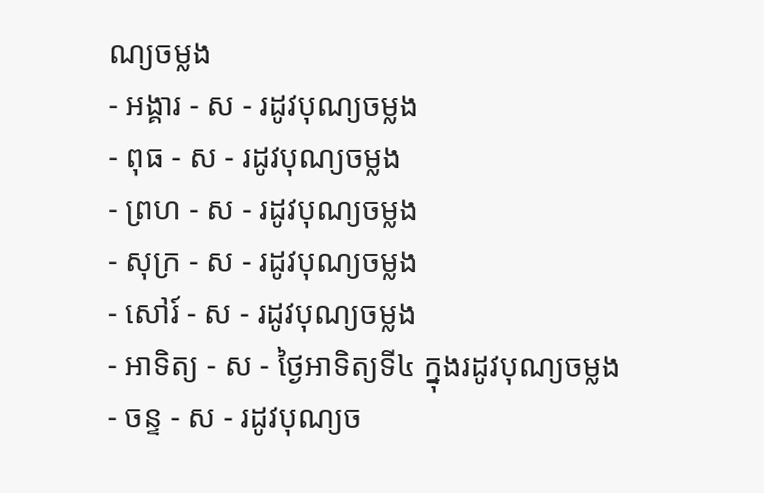ណ្យចម្លង
- អង្គារ - ស - រដូវបុណ្យចម្លង
- ពុធ - ស - រដូវបុណ្យចម្លង
- ព្រហ - ស - រដូវបុណ្យចម្លង
- សុក្រ - ស - រដូវបុណ្យចម្លង
- សៅរ៍ - ស - រដូវបុណ្យចម្លង
- អាទិត្យ - ស - ថ្ងៃអាទិត្យទី៤ ក្នុងរដូវបុណ្យចម្លង
- ចន្ទ - ស - រដូវបុណ្យច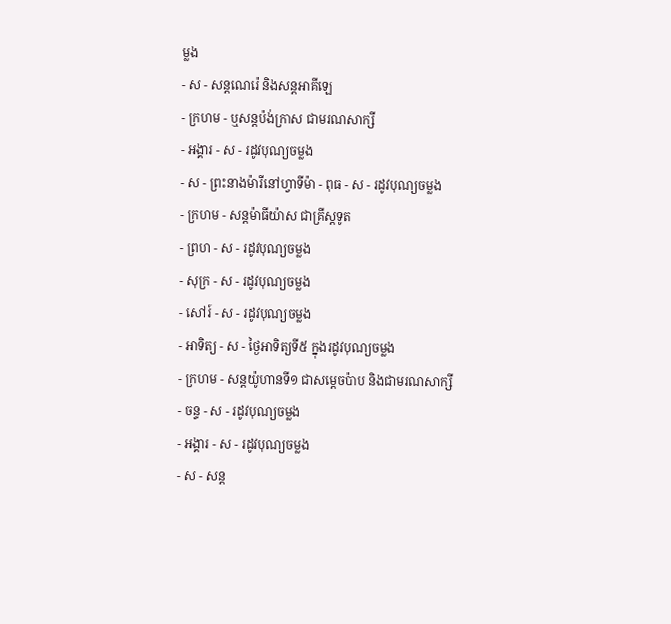ម្លង
- ស - សន្ដណេរ៉េ និងសន្ដអាគីឡេ
- ក្រហម - ឬសន្ដប៉ង់ក្រាស ជាមរណសាក្សី
- អង្គារ - ស - រដូវបុណ្យចម្លង
- ស - ព្រះនាងម៉ារីនៅហ្វាទីម៉ា - ពុធ - ស - រដូវបុណ្យចម្លង
- ក្រហម - សន្ដម៉ាធីយ៉ាស ជាគ្រីស្ដទូត
- ព្រហ - ស - រដូវបុណ្យចម្លង
- សុក្រ - ស - រដូវបុណ្យចម្លង
- សៅរ៍ - ស - រដូវបុណ្យចម្លង
- អាទិត្យ - ស - ថ្ងៃអាទិត្យទី៥ ក្នុងរដូវបុណ្យចម្លង
- ក្រហម - សន្ដយ៉ូហានទី១ ជាសម្ដេចប៉ាប និងជាមរណសាក្សី
- ចន្ទ - ស - រដូវបុណ្យចម្លង
- អង្គារ - ស - រដូវបុណ្យចម្លង
- ស - សន្ដ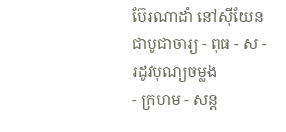ប៊ែរណាដាំ នៅស៊ីយែនជាបូជាចារ្យ - ពុធ - ស - រដូវបុណ្យចម្លង
- ក្រហម - សន្ដ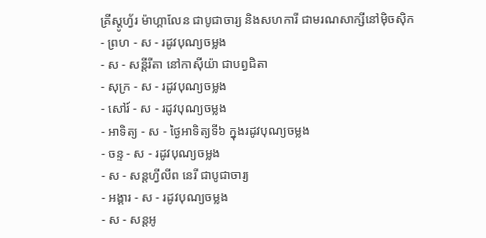គ្រីស្ដូហ្វ័រ ម៉ាហ្គាលែន ជាបូជាចារ្យ និងសហការី ជាមរណសាក្សីនៅម៉ិចស៊ិក
- ព្រហ - ស - រដូវបុណ្យចម្លង
- ស - សន្ដីរីតា នៅកាស៊ីយ៉ា ជាបព្វជិតា
- សុក្រ - ស - រដូវបុណ្យចម្លង
- សៅរ៍ - ស - រដូវបុណ្យចម្លង
- អាទិត្យ - ស - ថ្ងៃអាទិត្យទី៦ ក្នុងរដូវបុណ្យចម្លង
- ចន្ទ - ស - រដូវបុណ្យចម្លង
- ស - សន្ដហ្វីលីព នេរី ជាបូជាចារ្យ
- អង្គារ - ស - រដូវបុណ្យចម្លង
- ស - សន្ដអូ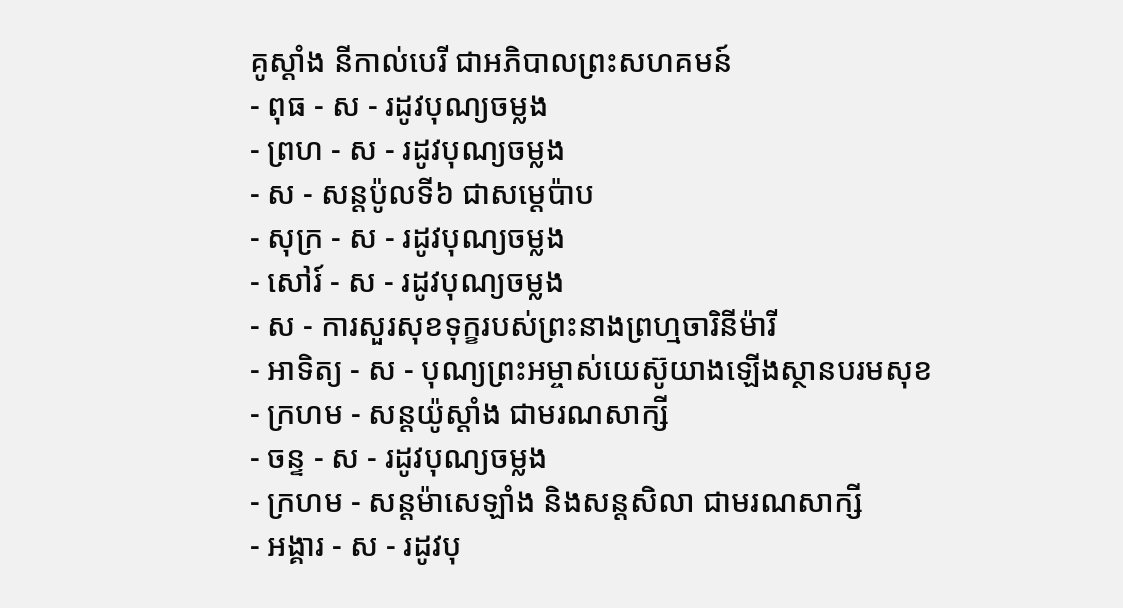គូស្ដាំង នីកាល់បេរី ជាអភិបាលព្រះសហគមន៍
- ពុធ - ស - រដូវបុណ្យចម្លង
- ព្រហ - ស - រដូវបុណ្យចម្លង
- ស - សន្ដប៉ូលទី៦ ជាសម្ដេប៉ាប
- សុក្រ - ស - រដូវបុណ្យចម្លង
- សៅរ៍ - ស - រដូវបុណ្យចម្លង
- ស - ការសួរសុខទុក្ខរបស់ព្រះនាងព្រហ្មចារិនីម៉ារី
- អាទិត្យ - ស - បុណ្យព្រះអម្ចាស់យេស៊ូយាងឡើងស្ថានបរមសុខ
- ក្រហម - សន្ដយ៉ូស្ដាំង ជាមរណសាក្សី
- ចន្ទ - ស - រដូវបុណ្យចម្លង
- ក្រហម - សន្ដម៉ាសេឡាំង និងសន្ដសិលា ជាមរណសាក្សី
- អង្គារ - ស - រដូវបុ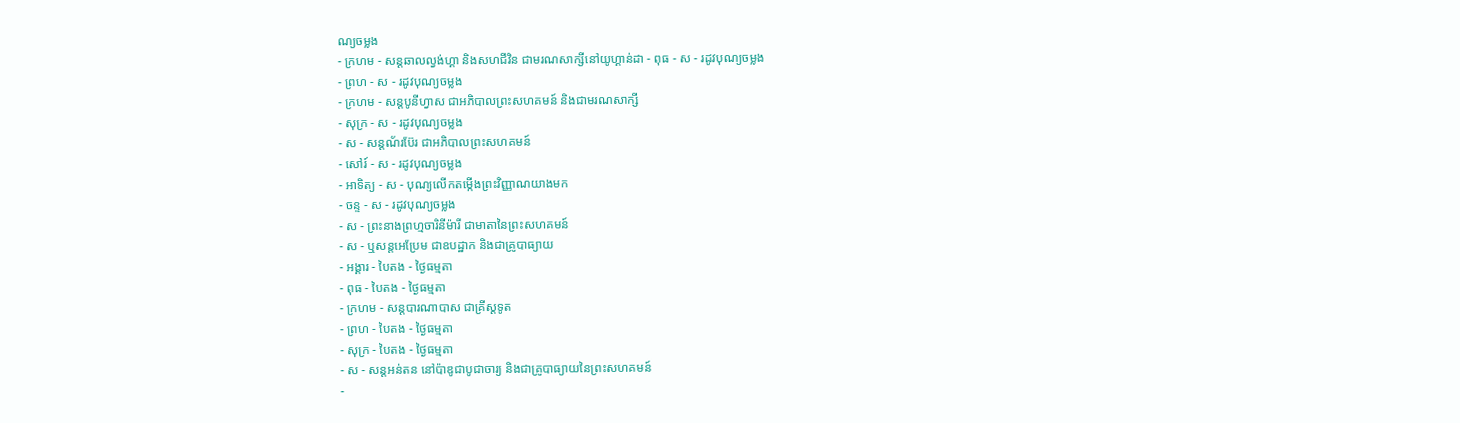ណ្យចម្លង
- ក្រហម - សន្ដឆាលល្វង់ហ្គា និងសហជីវិន ជាមរណសាក្សីនៅយូហ្គាន់ដា - ពុធ - ស - រដូវបុណ្យចម្លង
- ព្រហ - ស - រដូវបុណ្យចម្លង
- ក្រហម - សន្ដបូនីហ្វាស ជាអភិបាលព្រះសហគមន៍ និងជាមរណសាក្សី
- សុក្រ - ស - រដូវបុណ្យចម្លង
- ស - សន្ដណ័រប៊ែរ ជាអភិបាលព្រះសហគមន៍
- សៅរ៍ - ស - រដូវបុណ្យចម្លង
- អាទិត្យ - ស - បុណ្យលើកតម្កើងព្រះវិញ្ញាណយាងមក
- ចន្ទ - ស - រដូវបុណ្យចម្លង
- ស - ព្រះនាងព្រហ្មចារិនីម៉ារី ជាមាតានៃព្រះសហគមន៍
- ស - ឬសន្ដអេប្រែម ជាឧបដ្ឋាក និងជាគ្រូបាធ្យាយ
- អង្គារ - បៃតង - ថ្ងៃធម្មតា
- ពុធ - បៃតង - ថ្ងៃធម្មតា
- ក្រហម - សន្ដបារណាបាស ជាគ្រីស្ដទូត
- ព្រហ - បៃតង - ថ្ងៃធម្មតា
- សុក្រ - បៃតង - ថ្ងៃធម្មតា
- ស - សន្ដអន់តន នៅប៉ាឌូជាបូជាចារ្យ និងជាគ្រូបាធ្យាយនៃព្រះសហគមន៍
-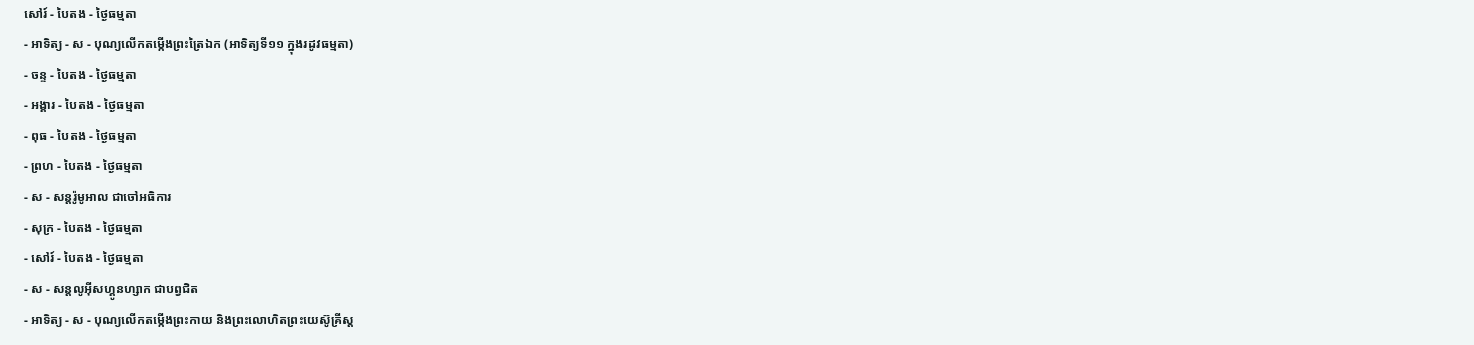សៅរ៍ - បៃតង - ថ្ងៃធម្មតា
- អាទិត្យ - ស - បុណ្យលើកតម្កើងព្រះត្រៃឯក (អាទិត្យទី១១ ក្នុងរដូវធម្មតា)
- ចន្ទ - បៃតង - ថ្ងៃធម្មតា
- អង្គារ - បៃតង - ថ្ងៃធម្មតា
- ពុធ - បៃតង - ថ្ងៃធម្មតា
- ព្រហ - បៃតង - ថ្ងៃធម្មតា
- ស - សន្ដរ៉ូមូអាល ជាចៅអធិការ
- សុក្រ - បៃតង - ថ្ងៃធម្មតា
- សៅរ៍ - បៃតង - ថ្ងៃធម្មតា
- ស - សន្ដលូអ៊ីសហ្គូនហ្សាក ជាបព្វជិត
- អាទិត្យ - ស - បុណ្យលើកតម្កើងព្រះកាយ និងព្រះលោហិតព្រះយេស៊ូគ្រីស្ដ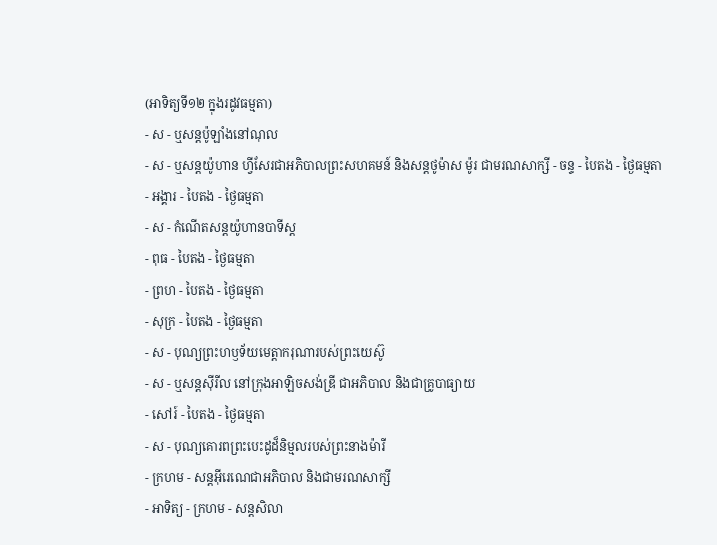(អាទិត្យទី១២ ក្នុងរដូវធម្មតា)
- ស - ឬសន្ដប៉ូឡាំងនៅណុល
- ស - ឬសន្ដយ៉ូហាន ហ្វីសែរជាអភិបាលព្រះសហគមន៍ និងសន្ដថូម៉ាស ម៉ូរ ជាមរណសាក្សី - ចន្ទ - បៃតង - ថ្ងៃធម្មតា
- អង្គារ - បៃតង - ថ្ងៃធម្មតា
- ស - កំណើតសន្ដយ៉ូហានបាទីស្ដ
- ពុធ - បៃតង - ថ្ងៃធម្មតា
- ព្រហ - បៃតង - ថ្ងៃធម្មតា
- សុក្រ - បៃតង - ថ្ងៃធម្មតា
- ស - បុណ្យព្រះហឫទ័យមេត្ដាករុណារបស់ព្រះយេស៊ូ
- ស - ឬសន្ដស៊ីរីល នៅក្រុងអាឡិចសង់ឌ្រី ជាអភិបាល និងជាគ្រូបាធ្យាយ
- សៅរ៍ - បៃតង - ថ្ងៃធម្មតា
- ស - បុណ្យគោរពព្រះបេះដូដ៏និម្មលរបស់ព្រះនាងម៉ារី
- ក្រហម - សន្ដអ៊ីរេណេជាអភិបាល និងជាមរណសាក្សី
- អាទិត្យ - ក្រហម - សន្ដសិលា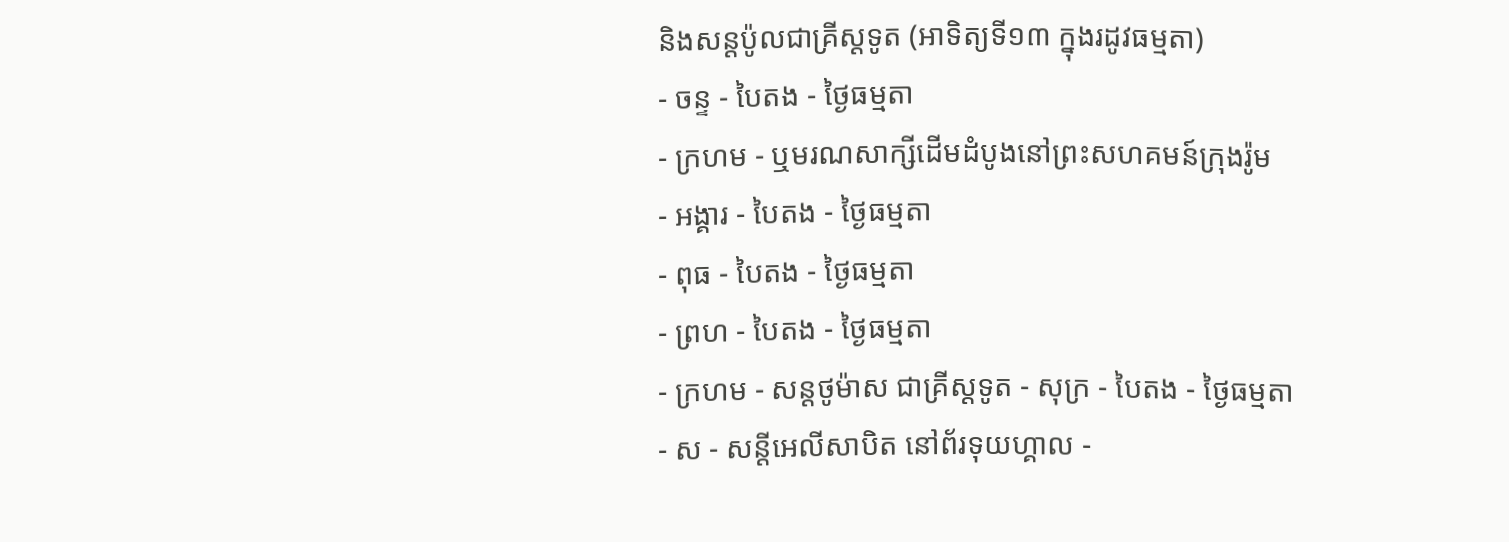និងសន្ដប៉ូលជាគ្រីស្ដទូត (អាទិត្យទី១៣ ក្នុងរដូវធម្មតា)
- ចន្ទ - បៃតង - ថ្ងៃធម្មតា
- ក្រហម - ឬមរណសាក្សីដើមដំបូងនៅព្រះសហគមន៍ក្រុងរ៉ូម
- អង្គារ - បៃតង - ថ្ងៃធម្មតា
- ពុធ - បៃតង - ថ្ងៃធម្មតា
- ព្រហ - បៃតង - ថ្ងៃធម្មតា
- ក្រហម - សន្ដថូម៉ាស ជាគ្រីស្ដទូត - សុក្រ - បៃតង - ថ្ងៃធម្មតា
- ស - សន្ដីអេលីសាបិត នៅព័រទុយហ្គាល -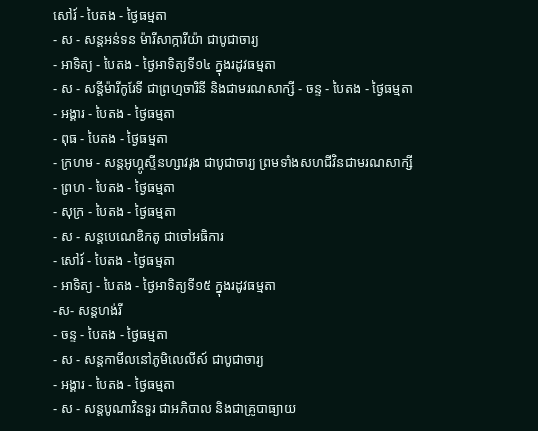សៅរ៍ - បៃតង - ថ្ងៃធម្មតា
- ស - សន្ដអន់ទន ម៉ារីសាក្ការីយ៉ា ជាបូជាចារ្យ
- អាទិត្យ - បៃតង - ថ្ងៃអាទិត្យទី១៤ ក្នុងរដូវធម្មតា
- ស - សន្ដីម៉ារីកូរែទី ជាព្រហ្មចារិនី និងជាមរណសាក្សី - ចន្ទ - បៃតង - ថ្ងៃធម្មតា
- អង្គារ - បៃតង - ថ្ងៃធម្មតា
- ពុធ - បៃតង - ថ្ងៃធម្មតា
- ក្រហម - សន្ដអូហ្គូស្ទីនហ្សាវរុង ជាបូជាចារ្យ ព្រមទាំងសហជីវិនជាមរណសាក្សី
- ព្រហ - បៃតង - ថ្ងៃធម្មតា
- សុក្រ - បៃតង - ថ្ងៃធម្មតា
- ស - សន្ដបេណេឌិកតូ ជាចៅអធិការ
- សៅរ៍ - បៃតង - ថ្ងៃធម្មតា
- អាទិត្យ - បៃតង - ថ្ងៃអាទិត្យទី១៥ ក្នុងរដូវធម្មតា
-ស- សន្ដហង់រី
- ចន្ទ - បៃតង - ថ្ងៃធម្មតា
- ស - សន្ដកាមីលនៅភូមិលេលីស៍ ជាបូជាចារ្យ
- អង្គារ - បៃតង - ថ្ងៃធម្មតា
- ស - សន្ដបូណាវិនទួរ ជាអភិបាល និងជាគ្រូបាធ្យាយ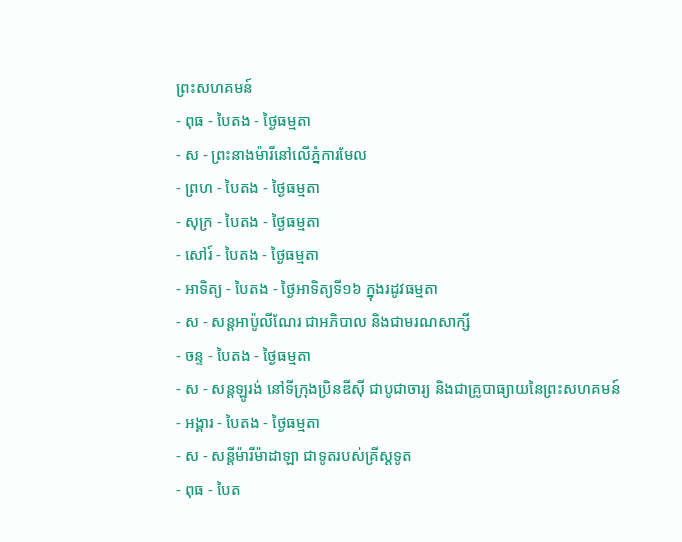ព្រះសហគមន៍
- ពុធ - បៃតង - ថ្ងៃធម្មតា
- ស - ព្រះនាងម៉ារីនៅលើភ្នំការមែល
- ព្រហ - បៃតង - ថ្ងៃធម្មតា
- សុក្រ - បៃតង - ថ្ងៃធម្មតា
- សៅរ៍ - បៃតង - ថ្ងៃធម្មតា
- អាទិត្យ - បៃតង - ថ្ងៃអាទិត្យទី១៦ ក្នុងរដូវធម្មតា
- ស - សន្ដអាប៉ូលីណែរ ជាអភិបាល និងជាមរណសាក្សី
- ចន្ទ - បៃតង - ថ្ងៃធម្មតា
- ស - សន្ដឡូរង់ នៅទីក្រុងប្រិនឌីស៊ី ជាបូជាចារ្យ និងជាគ្រូបាធ្យាយនៃព្រះសហគមន៍
- អង្គារ - បៃតង - ថ្ងៃធម្មតា
- ស - សន្ដីម៉ារីម៉ាដាឡា ជាទូតរបស់គ្រីស្ដទូត
- ពុធ - បៃត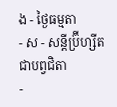ង - ថ្ងៃធម្មតា
- ស - សន្ដីប្រ៊ីហ្សីត ជាបព្វជិតា
-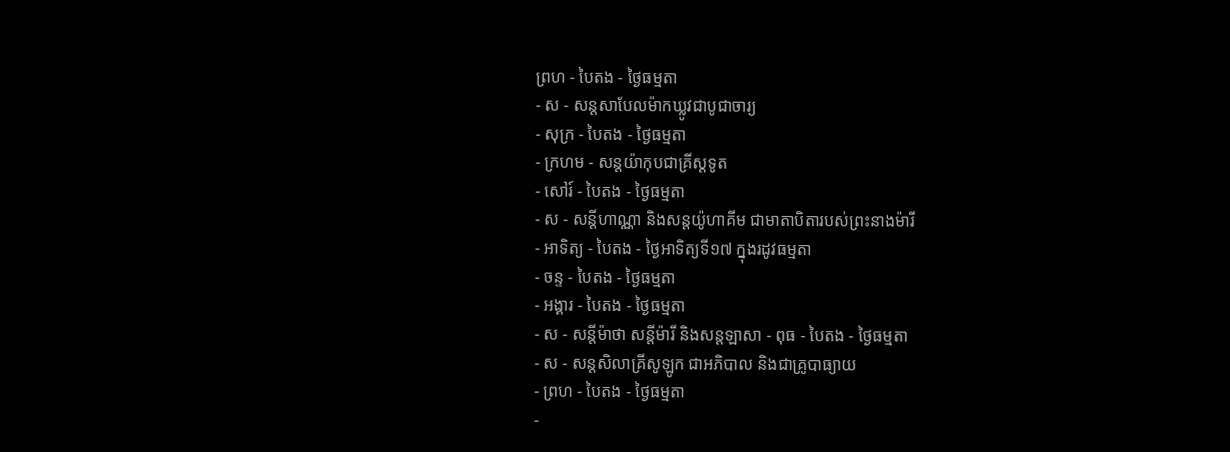ព្រហ - បៃតង - ថ្ងៃធម្មតា
- ស - សន្ដសាបែលម៉ាកឃ្លូវជាបូជាចារ្យ
- សុក្រ - បៃតង - ថ្ងៃធម្មតា
- ក្រហម - សន្ដយ៉ាកុបជាគ្រីស្ដទូត
- សៅរ៍ - បៃតង - ថ្ងៃធម្មតា
- ស - សន្ដីហាណ្ណា និងសន្ដយ៉ូហាគីម ជាមាតាបិតារបស់ព្រះនាងម៉ារី
- អាទិត្យ - បៃតង - ថ្ងៃអាទិត្យទី១៧ ក្នុងរដូវធម្មតា
- ចន្ទ - បៃតង - ថ្ងៃធម្មតា
- អង្គារ - បៃតង - ថ្ងៃធម្មតា
- ស - សន្ដីម៉ាថា សន្ដីម៉ារី និងសន្ដឡាសា - ពុធ - បៃតង - ថ្ងៃធម្មតា
- ស - សន្ដសិលាគ្រីសូឡូក ជាអភិបាល និងជាគ្រូបាធ្យាយ
- ព្រហ - បៃតង - ថ្ងៃធម្មតា
-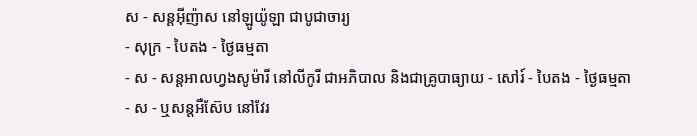ស - សន្ដអ៊ីញ៉ាស នៅឡូយ៉ូឡា ជាបូជាចារ្យ
- សុក្រ - បៃតង - ថ្ងៃធម្មតា
- ស - សន្ដអាលហ្វងសូម៉ារី នៅលីកូរី ជាអភិបាល និងជាគ្រូបាធ្យាយ - សៅរ៍ - បៃតង - ថ្ងៃធម្មតា
- ស - ឬសន្ដអឺស៊ែប នៅវែរ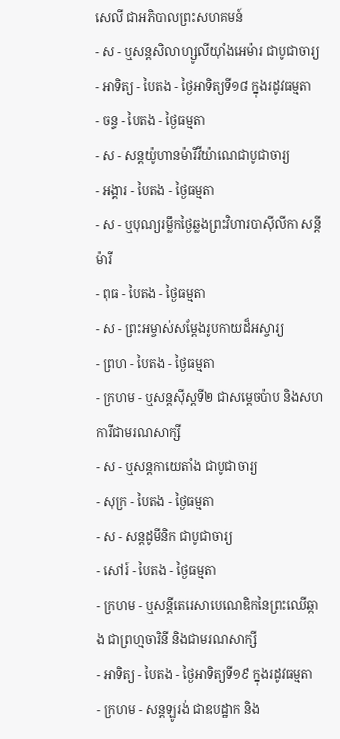សេលី ជាអភិបាលព្រះសហគមន៍
- ស - ឬសន្ដសិលាហ្សូលីយ៉ាំងអេម៉ារ ជាបូជាចារ្យ
- អាទិត្យ - បៃតង - ថ្ងៃអាទិត្យទី១៨ ក្នុងរដូវធម្មតា
- ចន្ទ - បៃតង - ថ្ងៃធម្មតា
- ស - សន្ដយ៉ូហានម៉ារីវីយ៉ាណេជាបូជាចារ្យ
- អង្គារ - បៃតង - ថ្ងៃធម្មតា
- ស - ឬបុណ្យរម្លឹកថ្ងៃឆ្លងព្រះវិហារបាស៊ីលីកា សន្ដីម៉ារី
- ពុធ - បៃតង - ថ្ងៃធម្មតា
- ស - ព្រះអម្ចាស់សម្ដែងរូបកាយដ៏អស្ចារ្យ
- ព្រហ - បៃតង - ថ្ងៃធម្មតា
- ក្រហម - ឬសន្ដស៊ីស្ដទី២ ជាសម្ដេចប៉ាប និងសហការីជាមរណសាក្សី
- ស - ឬសន្ដកាយេតាំង ជាបូជាចារ្យ
- សុក្រ - បៃតង - ថ្ងៃធម្មតា
- ស - សន្ដដូមីនិក ជាបូជាចារ្យ
- សៅរ៍ - បៃតង - ថ្ងៃធម្មតា
- ក្រហម - ឬសន្ដីតេរេសាបេណេឌិកនៃព្រះឈើឆ្កាង ជាព្រហ្មចារិនី និងជាមរណសាក្សី
- អាទិត្យ - បៃតង - ថ្ងៃអាទិត្យទី១៩ ក្នុងរដូវធម្មតា
- ក្រហម - សន្ដឡូរង់ ជាឧបដ្ឋាក និង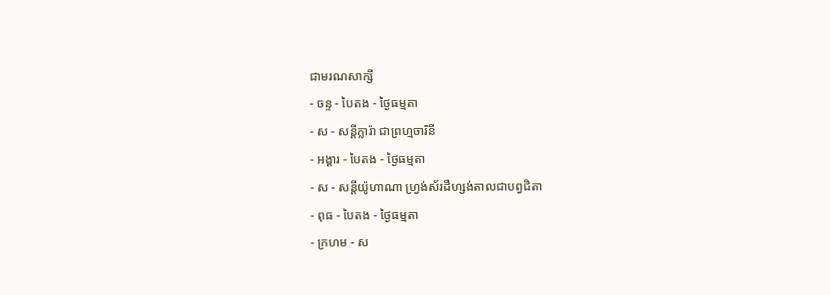ជាមរណសាក្សី
- ចន្ទ - បៃតង - ថ្ងៃធម្មតា
- ស - សន្ដីក្លារ៉ា ជាព្រហ្មចារិនី
- អង្គារ - បៃតង - ថ្ងៃធម្មតា
- ស - សន្ដីយ៉ូហាណា ហ្វ្រង់ស័រដឺហ្សង់តាលជាបព្វជិតា
- ពុធ - បៃតង - ថ្ងៃធម្មតា
- ក្រហម - ស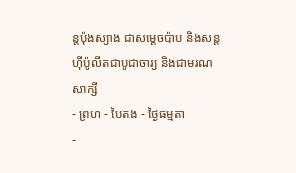ន្ដប៉ុងស្យាង ជាសម្ដេចប៉ាប និងសន្ដហ៊ីប៉ូលីតជាបូជាចារ្យ និងជាមរណសាក្សី
- ព្រហ - បៃតង - ថ្ងៃធម្មតា
-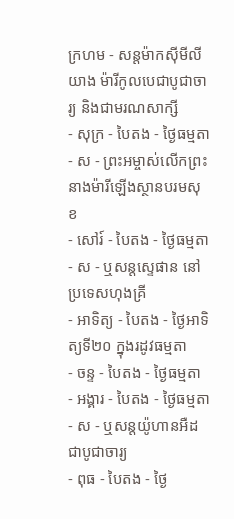ក្រហម - សន្ដម៉ាកស៊ីមីលីយាង ម៉ារីកូលបេជាបូជាចារ្យ និងជាមរណសាក្សី
- សុក្រ - បៃតង - ថ្ងៃធម្មតា
- ស - ព្រះអម្ចាស់លើកព្រះនាងម៉ារីឡើងស្ថានបរមសុខ
- សៅរ៍ - បៃតង - ថ្ងៃធម្មតា
- ស - ឬសន្ដស្ទេផាន នៅប្រទេសហុងគ្រី
- អាទិត្យ - បៃតង - ថ្ងៃអាទិត្យទី២០ ក្នុងរដូវធម្មតា
- ចន្ទ - បៃតង - ថ្ងៃធម្មតា
- អង្គារ - បៃតង - ថ្ងៃធម្មតា
- ស - ឬសន្ដយ៉ូហានអឺដជាបូជាចារ្យ
- ពុធ - បៃតង - ថ្ងៃ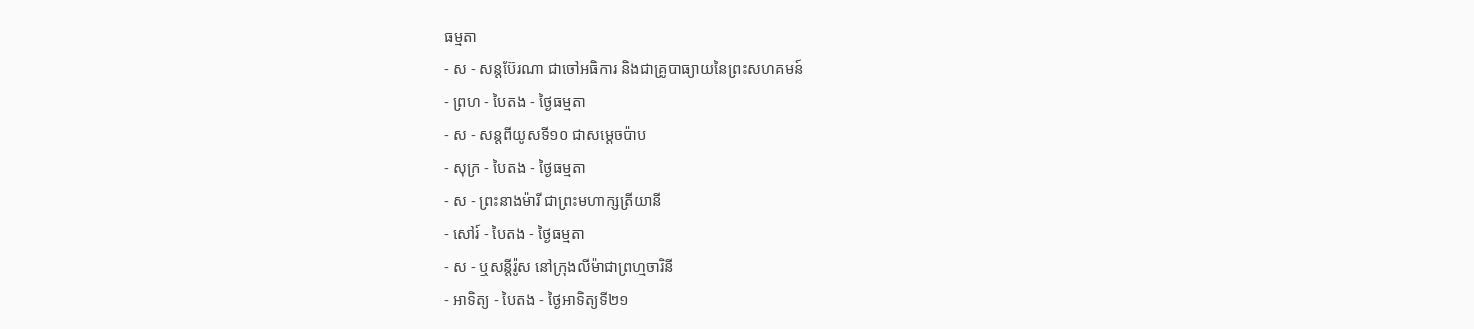ធម្មតា
- ស - សន្ដប៊ែរណា ជាចៅអធិការ និងជាគ្រូបាធ្យាយនៃព្រះសហគមន៍
- ព្រហ - បៃតង - ថ្ងៃធម្មតា
- ស - សន្ដពីយូសទី១០ ជាសម្ដេចប៉ាប
- សុក្រ - បៃតង - ថ្ងៃធម្មតា
- ស - ព្រះនាងម៉ារី ជាព្រះមហាក្សត្រីយានី
- សៅរ៍ - បៃតង - ថ្ងៃធម្មតា
- ស - ឬសន្ដីរ៉ូស នៅក្រុងលីម៉ាជាព្រហ្មចារិនី
- អាទិត្យ - បៃតង - ថ្ងៃអាទិត្យទី២១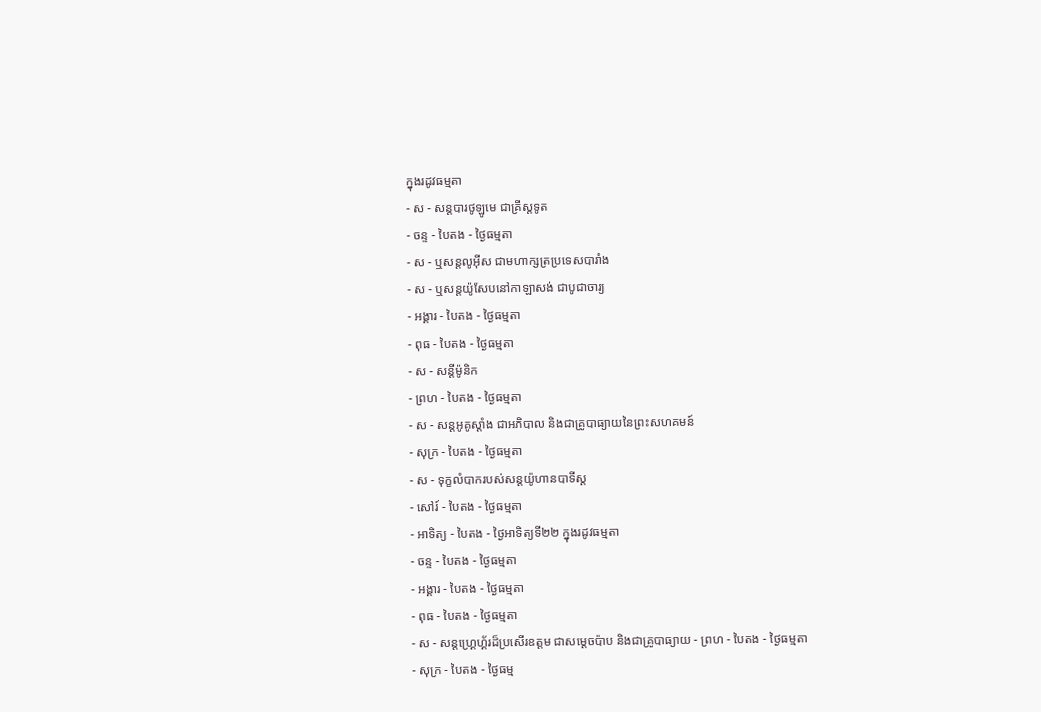ក្នុងរដូវធម្មតា
- ស - សន្ដបារថូឡូមេ ជាគ្រីស្ដទូត
- ចន្ទ - បៃតង - ថ្ងៃធម្មតា
- ស - ឬសន្ដលូអ៊ីស ជាមហាក្សត្រប្រទេសបារាំង
- ស - ឬសន្ដយ៉ូសែបនៅកាឡាសង់ ជាបូជាចារ្យ
- អង្គារ - បៃតង - ថ្ងៃធម្មតា
- ពុធ - បៃតង - ថ្ងៃធម្មតា
- ស - សន្ដីម៉ូនិក
- ព្រហ - បៃតង - ថ្ងៃធម្មតា
- ស - សន្ដអូគូស្ដាំង ជាអភិបាល និងជាគ្រូបាធ្យាយនៃព្រះសហគមន៍
- សុក្រ - បៃតង - ថ្ងៃធម្មតា
- ស - ទុក្ខលំបាករបស់សន្ដយ៉ូហានបាទីស្ដ
- សៅរ៍ - បៃតង - ថ្ងៃធម្មតា
- អាទិត្យ - បៃតង - ថ្ងៃអាទិត្យទី២២ ក្នុងរដូវធម្មតា
- ចន្ទ - បៃតង - ថ្ងៃធម្មតា
- អង្គារ - បៃតង - ថ្ងៃធម្មតា
- ពុធ - បៃតង - ថ្ងៃធម្មតា
- ស - សន្ដហ្គ្រេហ្គ័រដ៏ប្រសើរឧត្ដម ជាសម្ដេចប៉ាប និងជាគ្រូបាធ្យាយ - ព្រហ - បៃតង - ថ្ងៃធម្មតា
- សុក្រ - បៃតង - ថ្ងៃធម្ម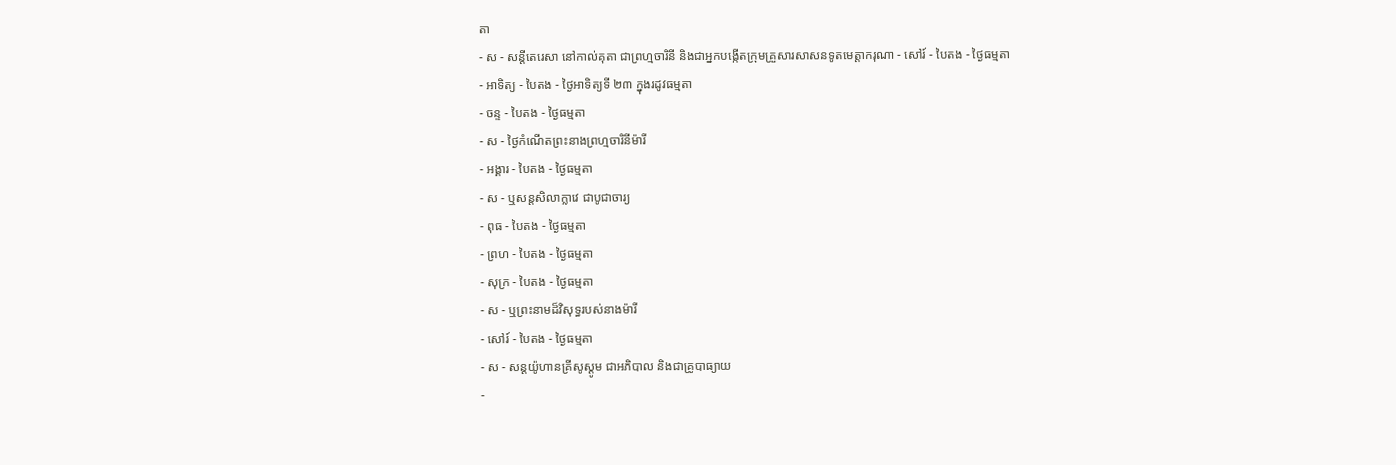តា
- ស - សន្ដីតេរេសា នៅកាល់គុតា ជាព្រហ្មចារិនី និងជាអ្នកបង្កើតក្រុមគ្រួសារសាសនទូតមេត្ដាករុណា - សៅរ៍ - បៃតង - ថ្ងៃធម្មតា
- អាទិត្យ - បៃតង - ថ្ងៃអាទិត្យទី ២៣ ក្នុងរដូវធម្មតា
- ចន្ទ - បៃតង - ថ្ងៃធម្មតា
- ស - ថ្ងៃកំណើតព្រះនាងព្រហ្មចារិនីម៉ារី
- អង្គារ - បៃតង - ថ្ងៃធម្មតា
- ស - ឬសន្ដសិលាក្លាវេ ជាបូជាចារ្យ
- ពុធ - បៃតង - ថ្ងៃធម្មតា
- ព្រហ - បៃតង - ថ្ងៃធម្មតា
- សុក្រ - បៃតង - ថ្ងៃធម្មតា
- ស - ឬព្រះនាមដ៏វិសុទ្ធរបស់នាងម៉ារី
- សៅរ៍ - បៃតង - ថ្ងៃធម្មតា
- ស - សន្ដយ៉ូហានគ្រីសូស្ដូម ជាអភិបាល និងជាគ្រូបាធ្យាយ
-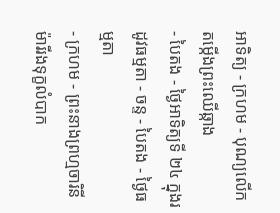អាទិត្យ - ក្រហម - បុណ្យលើកតម្កើងព្រះឈើឆ្កាង
- បៃតង - ថ្ងៃអាទិត្យទី ២៤ ក្នុងរដូវធម្មតា - ចន្ទ - បៃតង - ថ្ងៃធម្មតា
- ក្រហម - ព្រះនាងព្រហ្មចារិនីម៉ារីរងទុក្ខលំបាក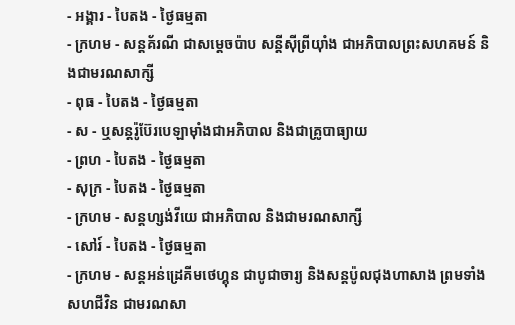- អង្គារ - បៃតង - ថ្ងៃធម្មតា
- ក្រហម - សន្ដគ័រណី ជាសម្ដេចប៉ាប សន្ដីស៊ីព្រីយ៉ាំង ជាអភិបាលព្រះសហគមន៍ និងជាមរណសាក្សី
- ពុធ - បៃតង - ថ្ងៃធម្មតា
- ស - ឬសន្ដរ៉ូប៊ែរបេឡាម៉ាំងជាអភិបាល និងជាគ្រូបាធ្យាយ
- ព្រហ - បៃតង - ថ្ងៃធម្មតា
- សុក្រ - បៃតង - ថ្ងៃធម្មតា
- ក្រហម - សន្ដហ្សង់វីយេ ជាអភិបាល និងជាមរណសាក្សី
- សៅរ៍ - បៃតង - ថ្ងៃធម្មតា
- ក្រហម - សន្ដអន់ដ្រេគីមថេហ្គុន ជាបូជាចារ្យ និងសន្ដប៉ូលជុងហាសាង ព្រមទាំងសហជីវិន ជាមរណសា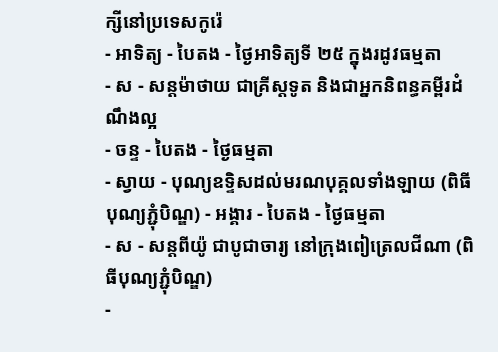ក្សីនៅប្រទេសកូរ៉េ
- អាទិត្យ - បៃតង - ថ្ងៃអាទិត្យទី ២៥ ក្នុងរដូវធម្មតា
- ស - សន្ដម៉ាថាយ ជាគ្រីស្ដទូត និងជាអ្នកនិពន្ធគម្ពីរដំណឹងល្អ
- ចន្ទ - បៃតង - ថ្ងៃធម្មតា
- ស្វាយ - បុណ្យឧទ្ទិសដល់មរណបុគ្គលទាំងឡាយ (ពិធីបុណ្យភ្ជុំបិណ្ឌ) - អង្គារ - បៃតង - ថ្ងៃធម្មតា
- ស - សន្ដពីយ៉ូ ជាបូជាចារ្យ នៅក្រុងពៀត្រេលជីណា (ពិធីបុណ្យភ្ជុំបិណ្ឌ)
-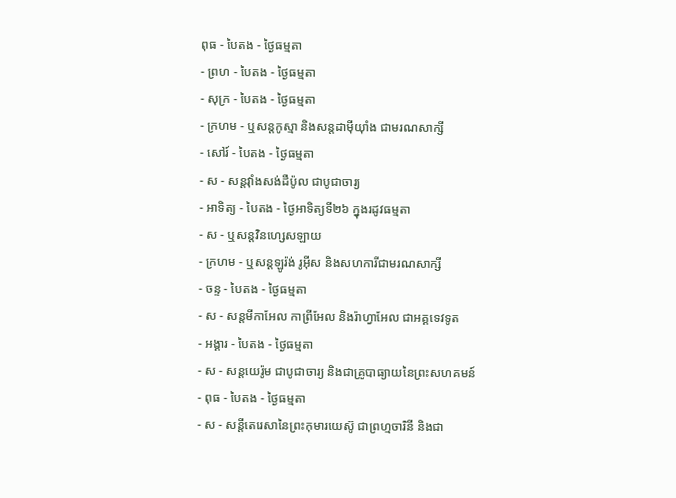ពុធ - បៃតង - ថ្ងៃធម្មតា
- ព្រហ - បៃតង - ថ្ងៃធម្មតា
- សុក្រ - បៃតង - ថ្ងៃធម្មតា
- ក្រហម - ឬសន្ដកូស្មា និងសន្ដដាម៉ីយ៉ាំង ជាមរណសាក្សី
- សៅរ៍ - បៃតង - ថ្ងៃធម្មតា
- ស - សន្ដវ៉ាំងសង់ដឺប៉ូល ជាបូជាចារ្យ
- អាទិត្យ - បៃតង - ថ្ងៃអាទិត្យទី២៦ ក្នុងរដូវធម្មតា
- ស - ឬសន្ដវិនហ្សេសឡាយ
- ក្រហម - ឬសន្ដឡូរ៉ង់ រូអ៊ីស និងសហការីជាមរណសាក្សី
- ចន្ទ - បៃតង - ថ្ងៃធម្មតា
- ស - សន្ដមីកាអែល កាព្រីអែល និងរ៉ាហ្វាអែល ជាអគ្គទេវទូត
- អង្គារ - បៃតង - ថ្ងៃធម្មតា
- ស - សន្ដយេរ៉ូម ជាបូជាចារ្យ និងជាគ្រូបាធ្យាយនៃព្រះសហគមន៍
- ពុធ - បៃតង - ថ្ងៃធម្មតា
- ស - សន្ដីតេរេសានៃព្រះកុមារយេស៊ូ ជាព្រហ្មចារិនី និងជា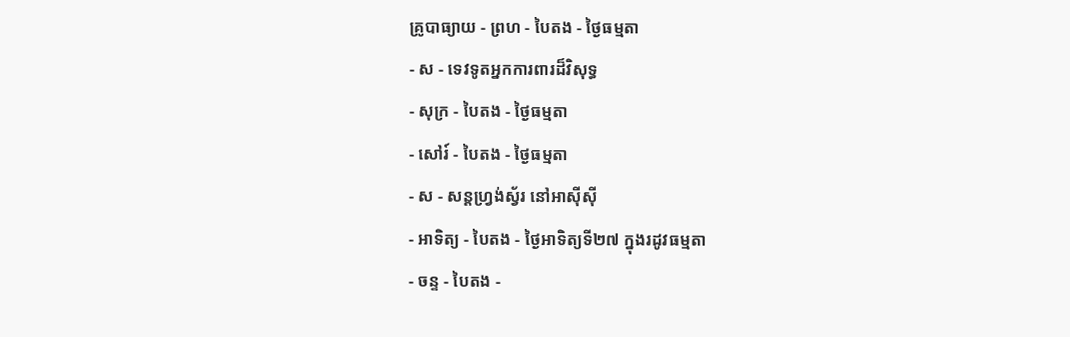គ្រូបាធ្យាយ - ព្រហ - បៃតង - ថ្ងៃធម្មតា
- ស - ទេវទូតអ្នកការពារដ៏វិសុទ្ធ
- សុក្រ - បៃតង - ថ្ងៃធម្មតា
- សៅរ៍ - បៃតង - ថ្ងៃធម្មតា
- ស - សន្ដហ្វ្រង់ស្វ័រ នៅអាស៊ីស៊ី
- អាទិត្យ - បៃតង - ថ្ងៃអាទិត្យទី២៧ ក្នុងរដូវធម្មតា
- ចន្ទ - បៃតង -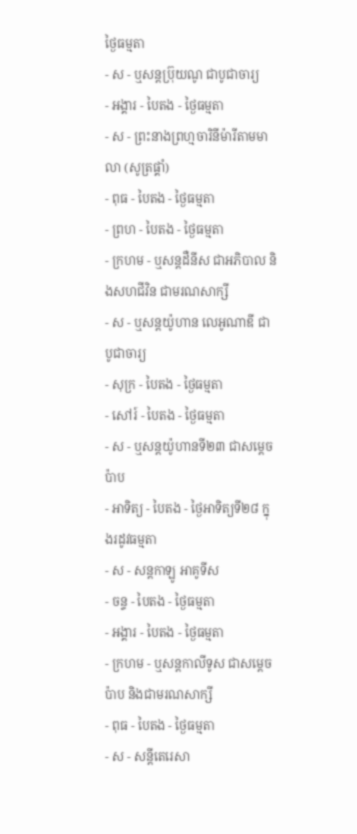ថ្ងៃធម្មតា
- ស - ឬសន្ដប្រ៊ុយណូ ជាបូជាចារ្យ
- អង្គារ - បៃតង - ថ្ងៃធម្មតា
- ស - ព្រះនាងព្រហ្មចារិនីម៉ារីតាមមាលា (សូត្រផ្គាំ)
- ពុធ - បៃតង - ថ្ងៃធម្មតា
- ព្រហ - បៃតង - ថ្ងៃធម្មតា
- ក្រហម - ឬសន្ដដឺនីស ជាអភិបាល និងសហជីវិន ជាមរណសាក្សី
- ស - ឬសន្ដយ៉ូហាន លេអូណាឌី ជាបូជាចារ្យ
- សុក្រ - បៃតង - ថ្ងៃធម្មតា
- សៅរ៍ - បៃតង - ថ្ងៃធម្មតា
- ស - ឬសន្ដយ៉ូហានទី២៣ ជាសម្ដេចប៉ាប
- អាទិត្យ - បៃតង - ថ្ងៃអាទិត្យទី២៨ ក្នុងរដូវធម្មតា
- ស - សន្ដកាឡូ អាគូទីស
- ចន្ទ - បៃតង - ថ្ងៃធម្មតា
- អង្គារ - បៃតង - ថ្ងៃធម្មតា
- ក្រហម - ឬសន្ដកាលីទូស ជាសម្ដេចប៉ាប និងជាមរណសាក្សី
- ពុធ - បៃតង - ថ្ងៃធម្មតា
- ស - សន្ដីតេរេសា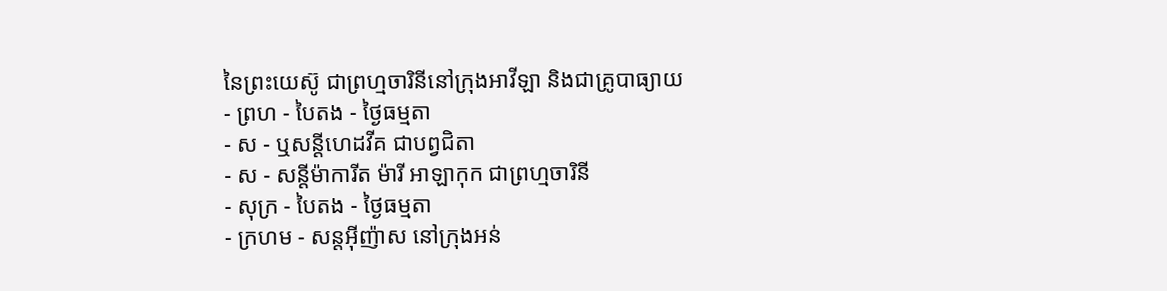នៃព្រះយេស៊ូ ជាព្រហ្មចារិនីនៅក្រុងអាវីឡា និងជាគ្រូបាធ្យាយ
- ព្រហ - បៃតង - ថ្ងៃធម្មតា
- ស - ឬសន្ដីហេដវីគ ជាបព្វជិតា
- ស - សន្ដីម៉ាការីត ម៉ារី អាឡាកុក ជាព្រហ្មចារិនី
- សុក្រ - បៃតង - ថ្ងៃធម្មតា
- ក្រហម - សន្ដអ៊ីញ៉ាស នៅក្រុងអន់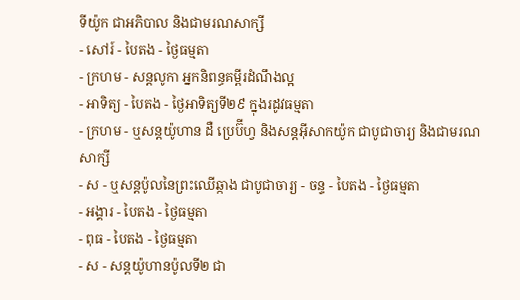ទីយ៉ូក ជាអភិបាល និងជាមរណសាក្សី
- សៅរ៍ - បៃតង - ថ្ងៃធម្មតា
- ក្រហម - សន្ដលូកា អ្នកនិពន្ធគម្ពីរដំណឹងល្អ
- អាទិត្យ - បៃតង - ថ្ងៃអាទិត្យទី២៩ ក្នុងរដូវធម្មតា
- ក្រហម - ឬសន្ដយ៉ូហាន ដឺ ប្រេប៊ីហ្វ និងសន្ដអ៊ីសាកយ៉ូក ជាបូជាចារ្យ និងជាមរណសាក្សី
- ស - ឬសន្ដប៉ូលនៃព្រះឈើឆ្កាង ជាបូជាចារ្យ - ចន្ទ - បៃតង - ថ្ងៃធម្មតា
- អង្គារ - បៃតង - ថ្ងៃធម្មតា
- ពុធ - បៃតង - ថ្ងៃធម្មតា
- ស - សន្ដយ៉ូហានប៉ូលទី២ ជា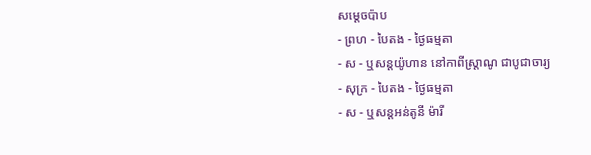សម្ដេចប៉ាប
- ព្រហ - បៃតង - ថ្ងៃធម្មតា
- ស - ឬសន្ដយ៉ូហាន នៅកាពីស្រ្ដាណូ ជាបូជាចារ្យ
- សុក្រ - បៃតង - ថ្ងៃធម្មតា
- ស - ឬសន្ដអន់តូនី ម៉ារី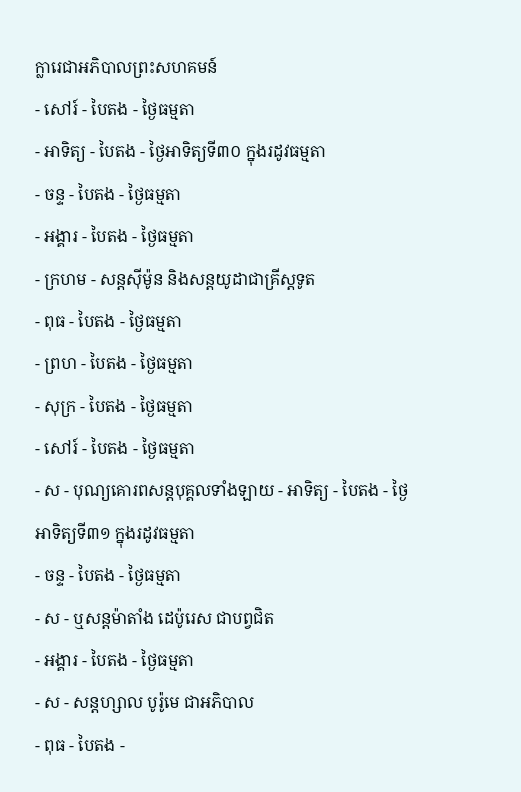ក្លារេជាអភិបាលព្រះសហគមន៍
- សៅរ៍ - បៃតង - ថ្ងៃធម្មតា
- អាទិត្យ - បៃតង - ថ្ងៃអាទិត្យទី៣០ ក្នុងរដូវធម្មតា
- ចន្ទ - បៃតង - ថ្ងៃធម្មតា
- អង្គារ - បៃតង - ថ្ងៃធម្មតា
- ក្រហម - សន្ដស៊ីម៉ូន និងសន្ដយូដាជាគ្រីស្ដទូត
- ពុធ - បៃតង - ថ្ងៃធម្មតា
- ព្រហ - បៃតង - ថ្ងៃធម្មតា
- សុក្រ - បៃតង - ថ្ងៃធម្មតា
- សៅរ៍ - បៃតង - ថ្ងៃធម្មតា
- ស - បុណ្យគោរពសន្ដបុគ្គលទាំងឡាយ - អាទិត្យ - បៃតង - ថ្ងៃអាទិត្យទី៣១ ក្នុងរដូវធម្មតា
- ចន្ទ - បៃតង - ថ្ងៃធម្មតា
- ស - ឬសន្ដម៉ាតាំង ដេប៉ូរេស ជាបព្វជិត
- អង្គារ - បៃតង - ថ្ងៃធម្មតា
- ស - សន្ដហ្សាល បូរ៉ូមេ ជាអភិបាល
- ពុធ - បៃតង -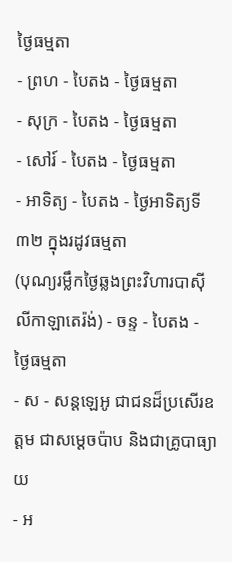ថ្ងៃធម្មតា
- ព្រហ - បៃតង - ថ្ងៃធម្មតា
- សុក្រ - បៃតង - ថ្ងៃធម្មតា
- សៅរ៍ - បៃតង - ថ្ងៃធម្មតា
- អាទិត្យ - បៃតង - ថ្ងៃអាទិត្យទី៣២ ក្នុងរដូវធម្មតា
(បុណ្យរម្លឹកថ្ងៃឆ្លងព្រះវិហារបាស៊ីលីកាឡាតេរ៉ង់) - ចន្ទ - បៃតង - ថ្ងៃធម្មតា
- ស - សន្ដឡេអូ ជាជនដ៏ប្រសើរឧត្ដម ជាសម្ដេចប៉ាប និងជាគ្រូបាធ្យាយ
- អ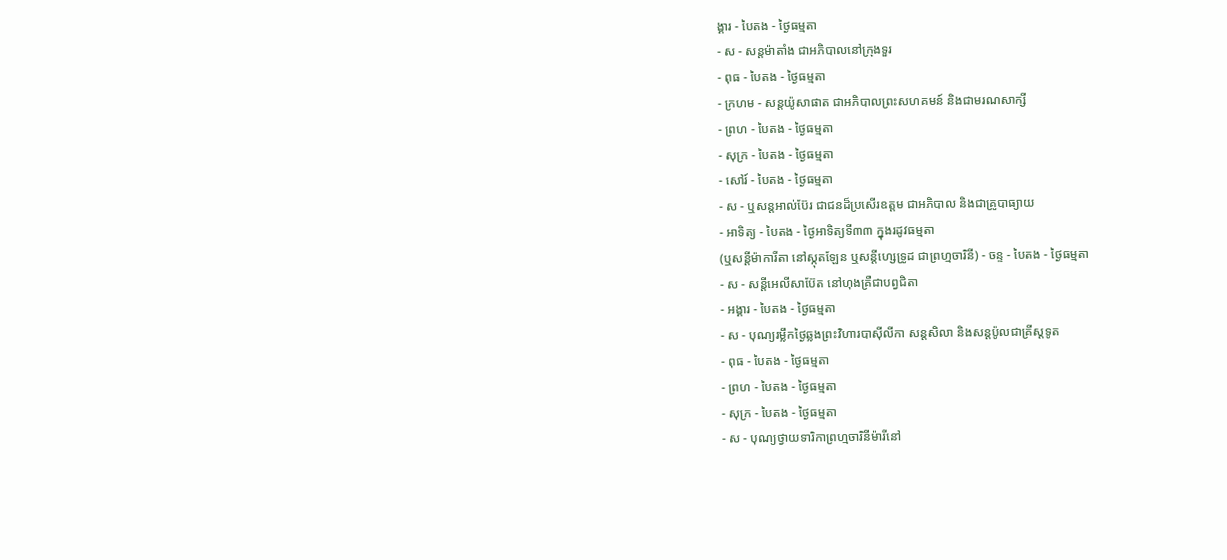ង្គារ - បៃតង - ថ្ងៃធម្មតា
- ស - សន្ដម៉ាតាំង ជាអភិបាលនៅក្រុងទួរ
- ពុធ - បៃតង - ថ្ងៃធម្មតា
- ក្រហម - សន្ដយ៉ូសាផាត ជាអភិបាលព្រះសហគមន៍ និងជាមរណសាក្សី
- ព្រហ - បៃតង - ថ្ងៃធម្មតា
- សុក្រ - បៃតង - ថ្ងៃធម្មតា
- សៅរ៍ - បៃតង - ថ្ងៃធម្មតា
- ស - ឬសន្ដអាល់ប៊ែរ ជាជនដ៏ប្រសើរឧត្ដម ជាអភិបាល និងជាគ្រូបាធ្យាយ
- អាទិត្យ - បៃតង - ថ្ងៃអាទិត្យទី៣៣ ក្នុងរដូវធម្មតា
(ឬសន្ដីម៉ាការីតា នៅស្កុតឡែន ឬសន្ដីហ្សេទ្រូដ ជាព្រហ្មចារិនី) - ចន្ទ - បៃតង - ថ្ងៃធម្មតា
- ស - សន្ដីអេលីសាប៊ែត នៅហុងគ្រឺជាបព្វជិតា
- អង្គារ - បៃតង - ថ្ងៃធម្មតា
- ស - បុណ្យរម្លឹកថ្ងៃឆ្លងព្រះវិហារបាស៊ីលីកា សន្ដសិលា និងសន្ដប៉ូលជាគ្រីស្ដទូត
- ពុធ - បៃតង - ថ្ងៃធម្មតា
- ព្រហ - បៃតង - ថ្ងៃធម្មតា
- សុក្រ - បៃតង - ថ្ងៃធម្មតា
- ស - បុណ្យថ្វាយទារិកាព្រហ្មចារិនីម៉ារីនៅ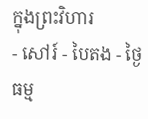ក្នុងព្រះវិហារ
- សៅរ៍ - បៃតង - ថ្ងៃធម្ម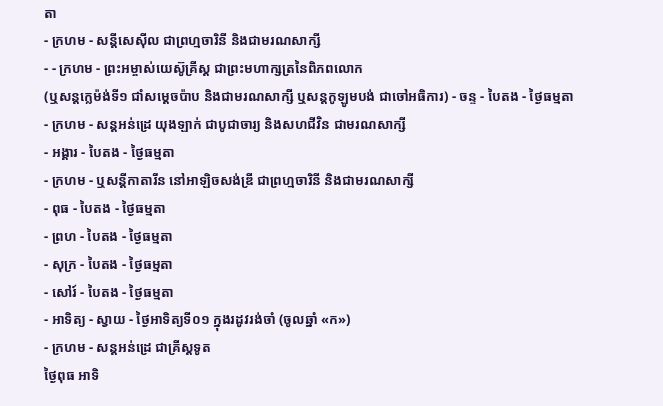តា
- ក្រហម - សន្ដីសេស៊ីល ជាព្រហ្មចារិនី និងជាមរណសាក្សី
- - ក្រហម - ព្រះអម្ចាស់យេស៊ូគ្រីស្ដ ជាព្រះមហាក្សត្រនៃពិភពលោក
(ឬសន្ដក្លេម៉ង់ទី១ ជាំសម្ដេចប៉ាប និងជាមរណសាក្សី ឬសន្ដកូឡូមបង់ ជាចៅអធិការ) - ចន្ទ - បៃតង - ថ្ងៃធម្មតា
- ក្រហម - សន្ដអន់ដ្រេ យុងឡាក់ ជាបូជាចារ្យ និងសហជីវិន ជាមរណសាក្សី
- អង្គារ - បៃតង - ថ្ងៃធម្មតា
- ក្រហម - ឬសន្ដីកាតារីន នៅអាឡិចសង់ឌ្រី ជាព្រហ្មចារិនី និងជាមរណសាក្សី
- ពុធ - បៃតង - ថ្ងៃធម្មតា
- ព្រហ - បៃតង - ថ្ងៃធម្មតា
- សុក្រ - បៃតង - ថ្ងៃធម្មតា
- សៅរ៍ - បៃតង - ថ្ងៃធម្មតា
- អាទិត្យ - ស្វាយ - ថ្ងៃអាទិត្យទី០១ ក្នុងរដូវរង់ចាំ (ចូលឆ្នាំ «ក»)
- ក្រហម - សន្ដអន់ដ្រេ ជាគ្រីស្ដទូត
ថ្ងៃពុធ អាទិ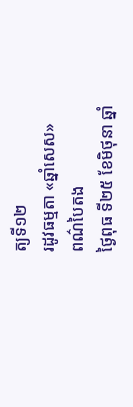ត្យទី១២
រដូវធម្មតា «ឆ្នាំសេស»
ពណ៌បៃតង
ថ្ងៃពុធ ទី២៥ ខែមិថុនា ឆ្នាំ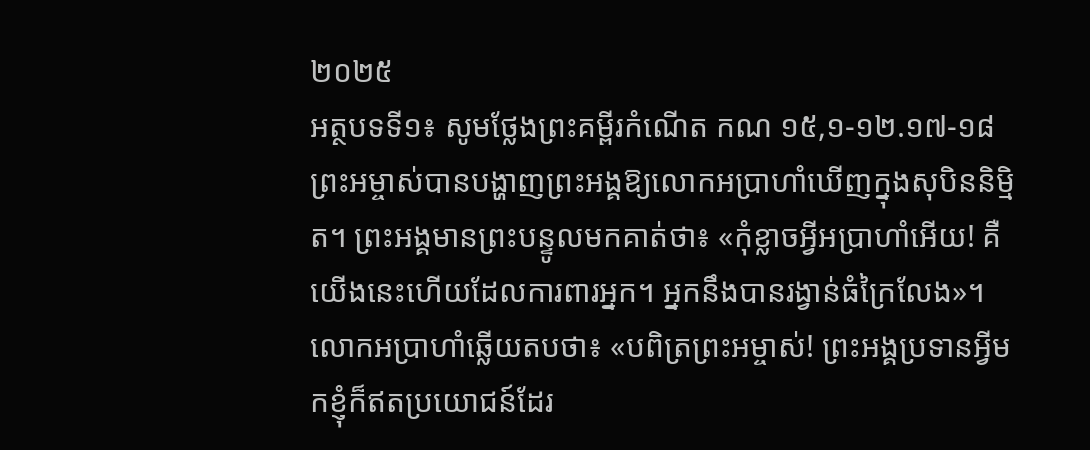២០២៥
អត្ថបទទី១៖ សូមថ្លែងព្រះគម្ពីរកំណើត កណ ១៥,១-១២.១៧-១៨
ព្រះអម្ចាស់បានបង្ហាញព្រះអង្គឱ្យលោកអប្រាហាំឃើញក្នុងសុបិននិមិ្មត។ ព្រះអង្គមានព្រះបន្ទូលមកគាត់ថា៖ «កុំខ្លាចអ្វីអប្រាហាំអើយ! គឺយើងនេះហើយដែលការពារអ្នក។ អ្នកនឹងបានរង្វាន់ធំក្រៃលែង»។ លោកអប្រាហាំឆ្លើយតបថា៖ «បពិត្រព្រះអម្ចាស់! ព្រះអង្គប្រទានអ្វីមកខ្ញុំក៏ឥតប្រយោជន៍ដែរ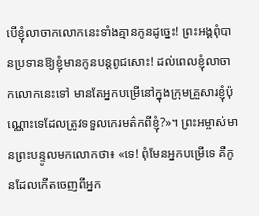បើខ្ញុំលាចាកលោកនេះទាំងគ្មានកូនដូច្នេះ! ព្រះអង្គពុំបានប្រទានឱ្យខ្ញុំមានកូនបន្តពូជសោះ! ដល់ពេលខ្ញុំលាចាកលោកនេះទៅ មានតែអ្នកបម្រើនៅក្នុងក្រុមគ្រួសារខ្ញុំប៉ុណ្ណោះទេដែលត្រូវទទួលកេរមត៌កពីខ្ញុំ?»។ ព្រះអម្ចាស់មានព្រះបន្ទូលមកលោកថា៖ «ទេ! ពុំមែនអ្នកបម្រើទេ គឺកូនដែលកើតចេញពីអ្នក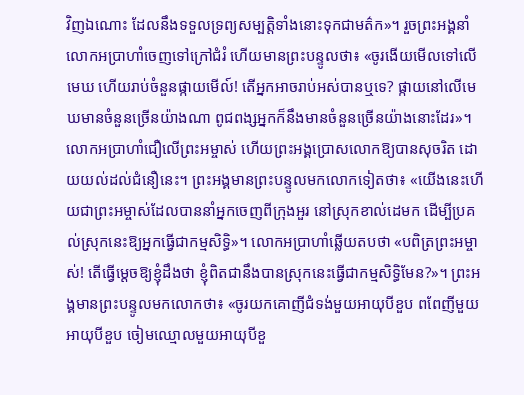វិញឯណោះ ដែលនឹងទទួលទ្រព្យសម្បត្តិទាំងនោះទុកជាមត៌ក»។ រួចព្រះអង្គនាំលោកអប្រាហាំចេញទៅក្រៅជំរំ ហើយមានព្រះបន្ទូលថា៖ «ចូរងើយមើលទៅលើមេឃ ហើយរាប់ចំនួនផ្កាយមើល៍! តើអ្នកអាចរាប់អស់បានឬទេ? ផ្កាយនៅលើមេឃមានចំនួនច្រើនយ៉ាងណា ពូជពង្សអ្នកក៏នឹងមានចំនួនច្រើនយ៉ាងនោះដែរ»។ លោកអប្រាហាំជឿលើព្រះអម្ចាស់ ហើយព្រះអង្គប្រោសលោកឱ្យបានសុចរិត ដោយយល់ដល់ជំនឿនេះ។ ព្រះអង្គមានព្រះបន្ទូលមកលោកទៀតថា៖ «យើងនេះហើយជាព្រះអម្ចាស់ដែលបាននាំអ្នកចេញពីក្រុងអួរ នៅស្រុកខាល់ដេមក ដើម្បីប្រគល់ស្រុកនេះឱ្យអ្នកធ្វើជាកម្មសិទ្ធិ»។ លោកអប្រាហាំឆ្លើយតបថា «បពិត្រព្រះអម្ចាស់! តើធ្វើម្តេចឱ្យខ្ញុំដឹងថា ខ្ញុំពិតជានឹងបានស្រុកនេះធ្វើជាកម្មសិទ្ធិមែន?»។ ព្រះអង្គមានព្រះបន្ទូលមកលោកថា៖ «ចូរយកគោញីជំទង់មួយអាយុបីខួប ពពែញីមួយអាយុបីខួប ចៀមឈ្មោលមួយអាយុបីខួ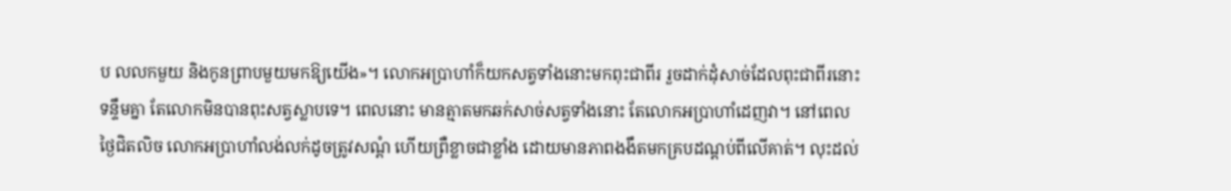ប លលកមួយ និងកូនព្រាបមួយមកឱ្យយើង»។ លោកអប្រាហាំក៏យកសត្វទាំងនោះមកពុះជាពីរ រួចដាក់ដុំសាច់ដែលពុះជាពីរនោះទន្ទឹមគ្នា តែលោកមិនបានពុះសត្វស្លាបទេ។ ពេលនោះ មានត្មាតមកឆក់សាច់សត្វទាំងនោះ តែលោកអប្រាហាំដេញវា។ នៅពេលថ្ងៃជិតលិច លោកអប្រាហាំលង់លក់ដូចត្រូវសណ្តំ ហើយព្រឺខ្លាចជាខ្លាំង ដោយមានភាពងងឹតមកគ្របដណ្តប់ពីលើគាត់។ លុះដល់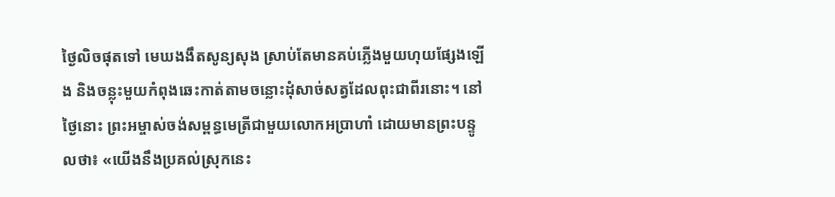ថ្ងៃលិចផុតទៅ មេឃងងឹតសូន្យសុង ស្រាប់តែមានគប់ភ្លើងមួយហុយផ្សែងឡើង និងចន្លុះមួយកំពុងឆេះកាត់តាមចន្លោះដុំសាច់សត្វដែលពុះជាពីរនោះ។ នៅថ្ងៃនោះ ព្រះអម្ចាស់ចង់សម្ពន្ធមេត្រីជាមួយលោកអប្រាហាំ ដោយមានព្រះបន្ទូលថា៖ «យើងនឹងប្រគល់ស្រុកនេះ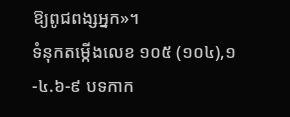ឱ្យពូជពង្សអ្នក»។
ទំនុកតម្កើងលេខ ១០៥ (១០៤),១-៤.៦-៩ បទកាក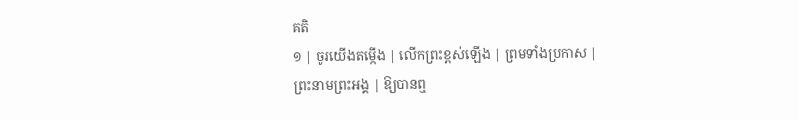គតិ
១ | ចូរយើងតម្កើង | លើកព្រះខ្ពស់ឡើង | ព្រមទាំងប្រកាស |
ព្រះនាមព្រះអង្គ | ឱ្យបានឮ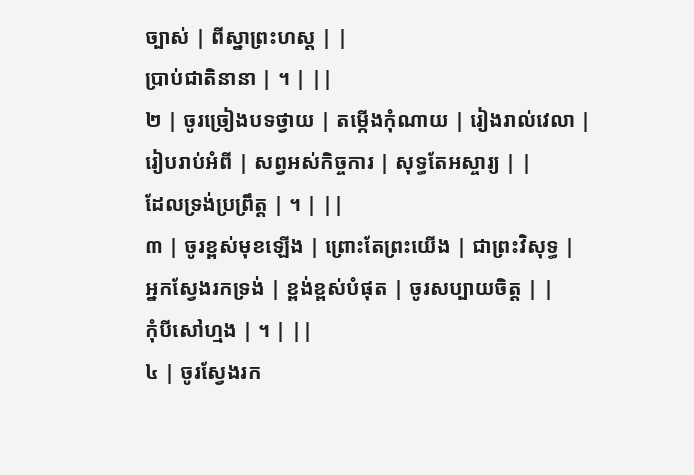ច្បាស់ | ពីស្នាព្រះហស្ត | |
ប្រាប់ជាតិនានា | ។ | ||
២ | ចូរច្រៀងបទថ្វាយ | តម្កើងកុំណាយ | រៀងរាល់វេលា |
រៀបរាប់អំពី | សព្វអស់កិច្ចការ | សុទ្ធតែអស្ចារ្យ | |
ដែលទ្រង់ប្រព្រឹត្ត | ។ | ||
៣ | ចូរខ្ពស់មុខឡើង | ព្រោះតែព្រះយើង | ជាព្រះវិសុទ្ធ |
អ្នកស្វែងរកទ្រង់ | ខ្ពង់ខ្ពស់បំផុត | ចូរសប្បាយចិត្ត | |
កុំបីសៅហ្មង | ។ | ||
៤ | ចូរស្វែងរក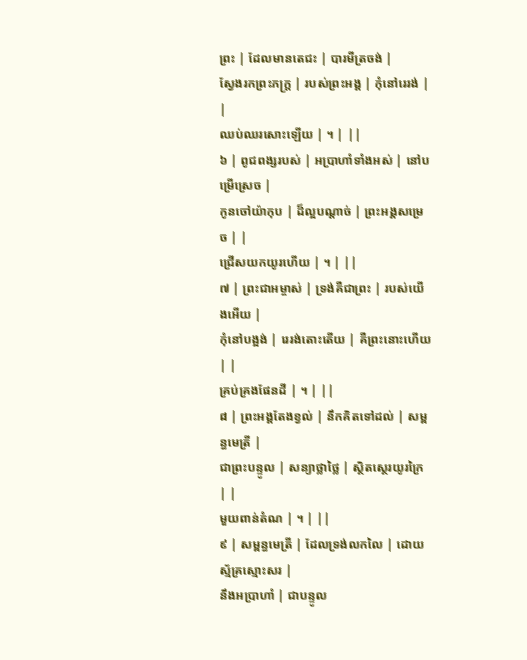ព្រះ | ដែលមានតេជះ | បារមីត្រចង់ |
ស្វែងរកព្រះភក្រ្ត | របស់ព្រះអង្គ | កុំនៅរេរង់ | |
ឈប់ឈរសោះឡើយ | ។ | ||
៦ | ពូជពង្សរបស់ | អប្រាហាំទាំងអស់ | នៅបម្រើស្រេច |
កូនចៅយ៉ាកុប | ដ៏ល្អបណ្តាច់ | ព្រះអង្គសម្រេច | |
ជ្រើសយកយូរហើយ | ។ | ||
៧ | ព្រះជាអម្ចាស់ | ទ្រង់គឺជាព្រះ | របស់យើងអើយ |
កុំនៅបង្អង់ | រេរង់តោះតើយ | គឺព្រះនោះហើយ | |
គ្រប់គ្រងផែនដី | ។ | ||
៨ | ព្រះអង្គតែងខ្វល់ | នឹកគិតទៅដល់ | សម្ពន្ធមេត្រី |
ជាព្រះបន្ទូល | សន្យាថ្លាថ្លៃ | ស្ថិតស្ថេរយូរក្រៃ | |
មួយពាន់តំណ | ។ | ||
៩ | សម្ពន្ធមេត្រី | ដែលទ្រង់លកលៃ | ដោយស្ម័គ្រស្មោះសរ |
នឹងអប្រាហាំ | ជាបន្ទូល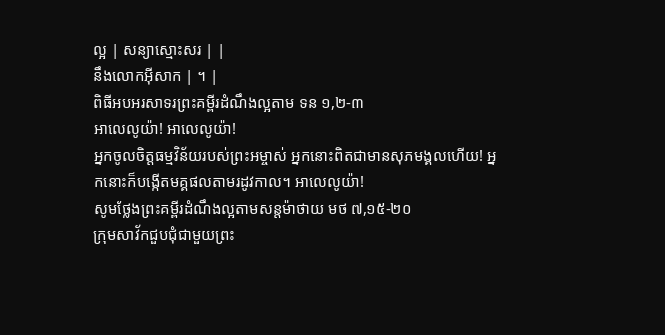ល្អ | សន្យាស្មោះសរ | |
នឹងលោកអ៊ីសាក | ។ |
ពិធីអបអរសាទរព្រះគម្ពីរដំណឹងល្អតាម ទន ១,២-៣
អាលេលូយ៉ា! អាលេលូយ៉ា!
អ្នកចូលចិត្ដធម្មវិន័យរបស់ព្រះអម្ចាស់ អ្នកនោះពិតជាមានសុភមង្គលហើយ! អ្នកនោះក៏បង្កើតមគ្គផលតាមរដូវកាល។ អាលេលូយ៉ា!
សូមថ្លែងព្រះគម្ពីរដំណឹងល្អតាមសន្តម៉ាថាយ មថ ៧,១៥-២០
ក្រុមសាវ័កជួបជុំជាមួយព្រះ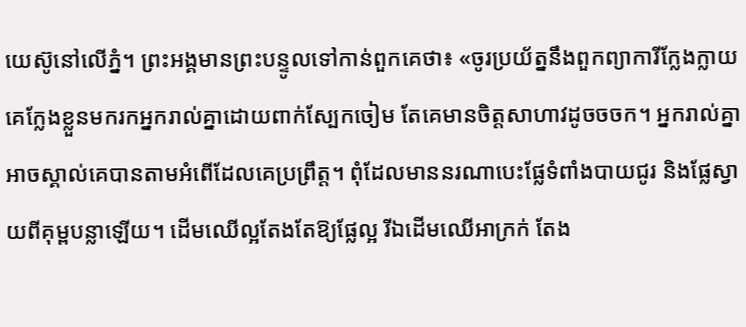យេស៊ូនៅលើភ្នំ។ ព្រះអង្គមានព្រះបន្ទូលទៅកាន់ពួកគេថា៖ «ចូរប្រយ័ត្ននឹងពួកព្យាការីក្លែងក្លាយ គេក្លែងខ្លួនមករកអ្នករាល់គ្នាដោយពាក់ស្បែកចៀម តែគេមានចិត្ដសាហាវដូចចចក។ អ្នករាល់គ្នាអាចស្គាល់គេបានតាមអំពើដែលគេប្រព្រឹត្ត។ ពុំដែលមាននរណាបេះផ្លែទំពាំងបាយជូរ និងផ្លែស្វាយពីគុម្ពបន្លាឡើយ។ ដើមឈើល្អតែងតែឱ្យផ្លែល្អ រីឯដើមឈើអាក្រក់ តែង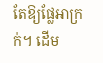តែឱ្យផ្លែអាក្រក់។ ដើម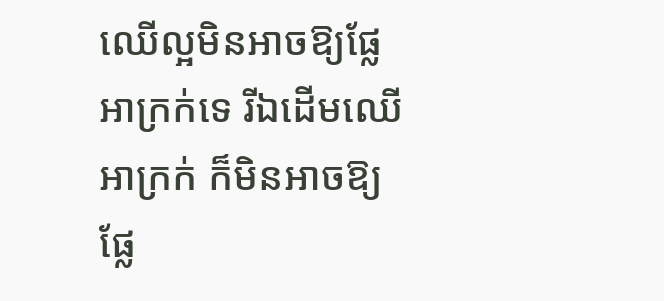ឈើល្អមិនអាចឱ្យផ្លែអាក្រក់ទេ រីឯដើមឈើអាក្រក់ ក៏មិនអាចឱ្យផ្លែ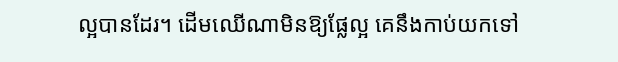ល្អបានដែរ។ ដើមឈើណាមិនឱ្យផ្លែល្អ គេនឹងកាប់យកទៅ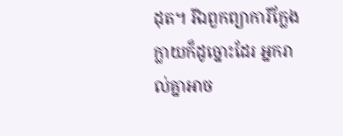ដុត។ រីឯពួកព្យាការីក្លែងក្លាយក៏ដូច្នោះដែរ អ្នករាល់គ្នាអាច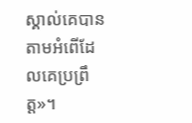ស្គាល់គេបាន តាមអំពើដែលគេប្រព្រឹត្ត»។